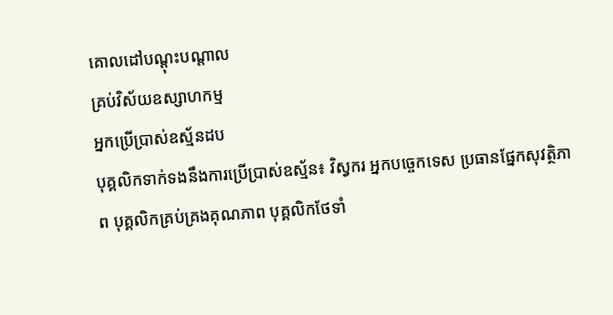គោលដៅបណ្តុះបណ្តាល
គ្រប់វិស័យឧស្សាហកម្ម
អ្នកប្រើប្រាស់ឧស្ម័នដប
បុគ្គលិកទាក់ទងនឹងការប្រើប្រាស់ឧស្ម័ន៖ វិស្វករ អ្នកបច្ចេកទេស ប្រធានផ្នែកសុវត្ថិភាព បុគ្គលិកគ្រប់គ្រងគុណភាព បុគ្គលិកថែទាំ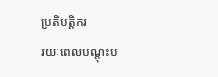ប្រតិបត្តិករ
រយៈពេលបណ្តុះប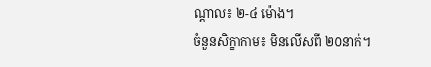ណ្តាល៖ ២-៤ ម៉ោង។
ចំនួនសិក្ខាកាម៖ មិនលើសពី ២០នាក់។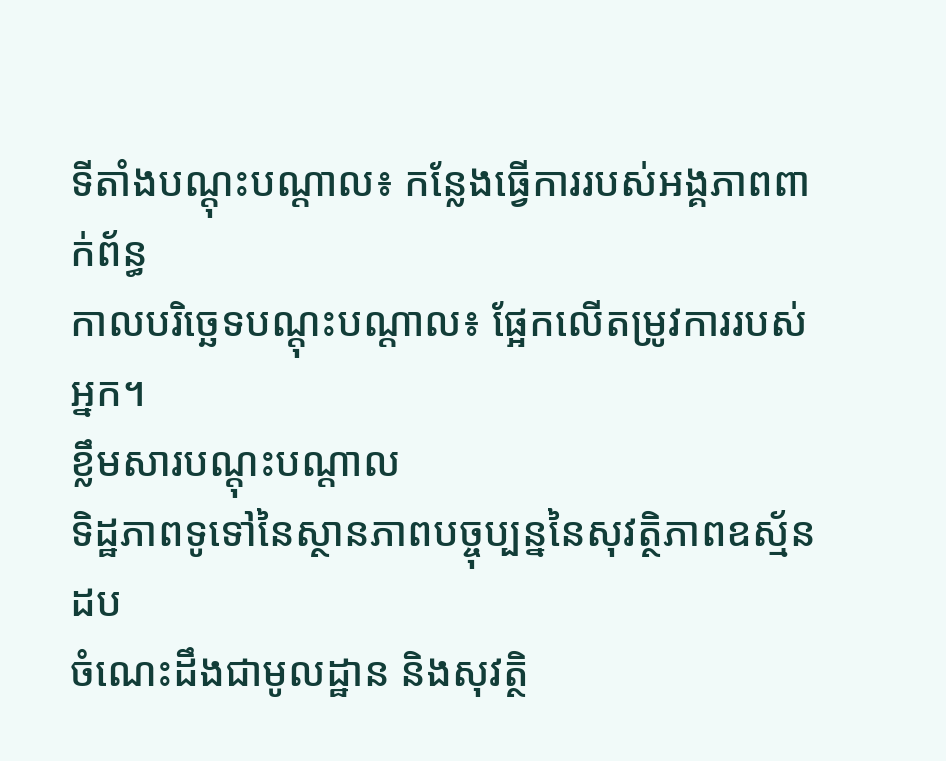ទីតាំងបណ្តុះបណ្តាល៖ កន្លែងធ្វើការរបស់អង្គភាពពាក់ព័ន្ធ
កាលបរិច្ឆេទបណ្តុះបណ្តាល៖ ផ្អែកលើតម្រូវការរបស់អ្នក។
ខ្លឹមសារបណ្តុះបណ្តាល
ទិដ្ឋភាពទូទៅនៃស្ថានភាពបច្ចុប្បន្ននៃសុវត្ថិភាពឧស្ម័នដប
ចំណេះដឹងជាមូលដ្ឋាន និងសុវត្ថិ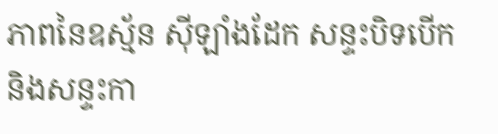ភាពនៃឧស្ម័ន ស៊ីឡាំងដែក សន្ទះបិទបើក និងសន្ទះកា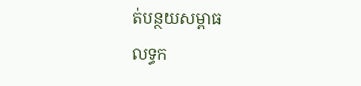ត់បន្ថយសម្ពាធ
លទ្ធក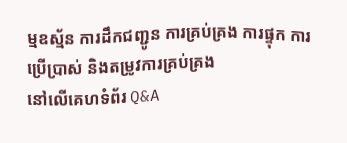ម្មឧស្ម័ន ការដឹកជញ្ជូន ការគ្រប់គ្រង ការផ្ទុក ការប្រើប្រាស់ និងតម្រូវការគ្រប់គ្រង
នៅលើគេហទំព័រ Q&A